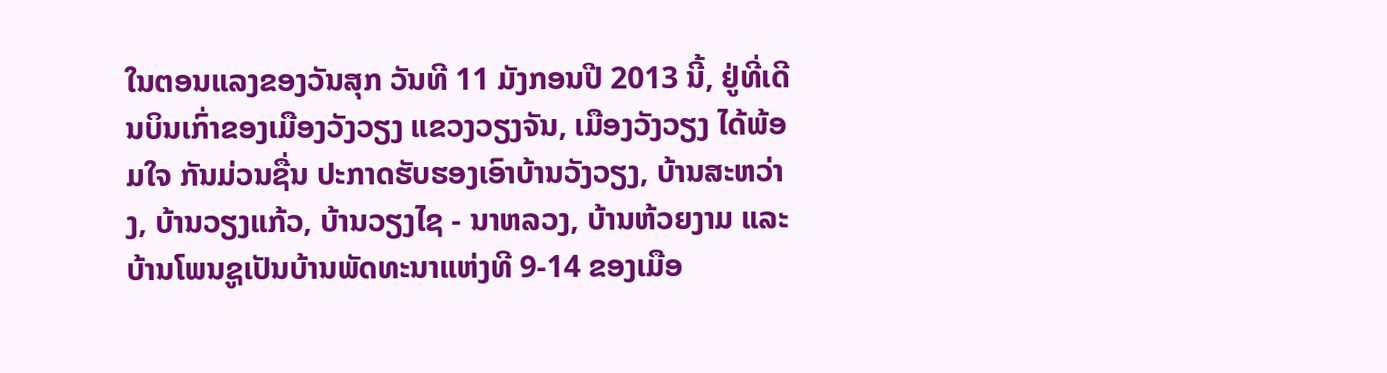ໃນຕອນແລງຂອງວັນສຸກ ວັນທີ 11 ມັງກອນປີ 2013 ນີ້, ຢູ່ທີ່ເດີນບິນເກົ່າຂອງເມືອງວັງວຽງ ແຂວງວຽງຈັນ, ເມືອງວັງວຽງ ໄດ້ພ້ອມໃຈ ກັນມ່ວນຊື່ນ ປະກາດຮັບຮອງເອົາບ້ານວັງວຽງ, ບ້ານສະຫວ່າງ, ບ້ານວຽງແກ້ວ, ບ້ານວຽງໄຊ - ນາຫລວງ, ບ້ານຫ້ວຍງາມ ແລະບ້ານໂພນຊູເປັນບ້ານພັດທະນາແຫ່ງທີ 9-14 ຂອງເມືອ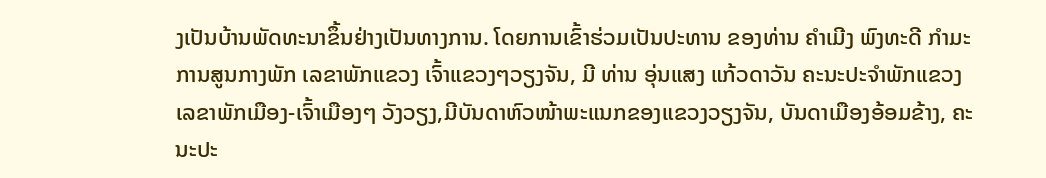ງເປັນບ້ານພັດທະນາຂຶ້ນຢ່າງເປັນທາງການ. ໂດຍການເຂົ້າຮ່ວມເປັນປະທານ ຂອງທ່ານ ຄຳເມີງ ພົງທະດີ ກຳມະການສູນກາງພັກ ເລຂາພັກແຂວງ ເຈົ້າແຂວງໆວຽງຈັນ, ມີ ທ່ານ ອຸ່ນແສງ ແກ້ວດາວັນ ຄະນະປະຈຳພັກແຂວງ ເລຂາພັກເມືອງ-ເຈົ້າເມືອງໆ ວັງວຽງ,ມີບັນດາຫົວໜ້າພະແນກຂອງແຂວງວຽງຈັນ, ບັນດາເມືອງອ້ອມຂ້າງ, ຄະນະປະ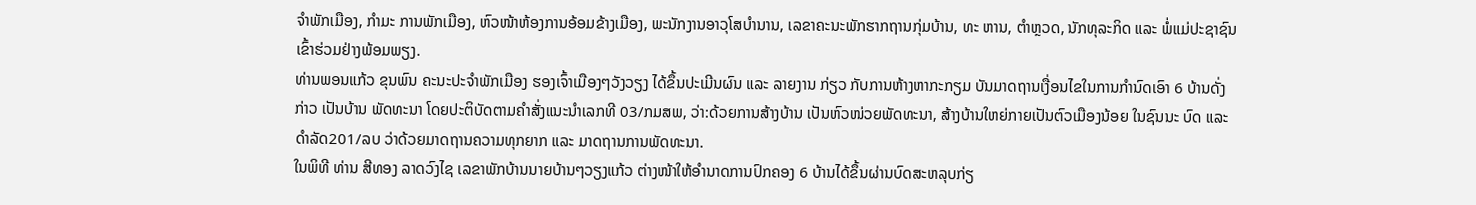ຈຳພັກເມືອງ, ກຳມະ ການພັກເມືອງ, ຫົວໜ້າຫ້ອງການອ້ອມຂ້າງເມືອງ, ພະນັກງານອາວຸໂສບຳນານ, ເລຂາຄະນະພັກຮາກຖານກຸ່ມບ້ານ, ທະ ຫານ, ຕຳຫຼວດ, ນັກທຸລະກິດ ແລະ ພໍ່ແມ່ປະຊາຊົນ ເຂົ້າຮ່ວມຢ່າງພ້ອມພຽງ.
ທ່ານພອນແກ້ວ ຂຸນພົນ ຄະນະປະຈຳພັກເມືອງ ຮອງເຈົ້າເມືອງໆວັງວຽງ ໄດ້ຂຶ້ນປະເມີນຜົນ ແລະ ລາຍງານ ກ່ຽວ ກັບການຫ້າງຫາກະກຽມ ບັນມາດຖານເງື່ອນໄຂໃນການກຳນົດເອົາ 6 ບ້ານດັ່ງກ່າວ ເປັນບ້ານ ພັດທະນາ ໂດຍປະຕິບັດຕາມຄຳສັ່ງແນະນຳເລກທີ 03/ກມສພ, ວ່າ:ດ້ວຍການສ້າງບ້ານ ເປັນຫົວໜ່ວຍພັດທະນາ, ສ້າງບ້ານໃຫຍ່ກາຍເປັນຕົວເມືອງນ້ອຍ ໃນຊົນນະ ບົດ ແລະ ດຳລັດ201/ລບ ວ່າດ້ວຍມາດຖານຄວາມທຸກຍາກ ແລະ ມາດຖານການພັດທະນາ.
ໃນພິທີ ທ່ານ ສີທອງ ລາດວົງໄຊ ເລຂາພັກບ້ານນາຍບ້ານໆວຽງແກ້ວ ຕ່າງໜ້າໃຫ້ອຳນາດການປົກຄອງ 6 ບ້ານໄດ້ຂຶ້ນຜ່ານບົດສະຫລຸບກ່ຽ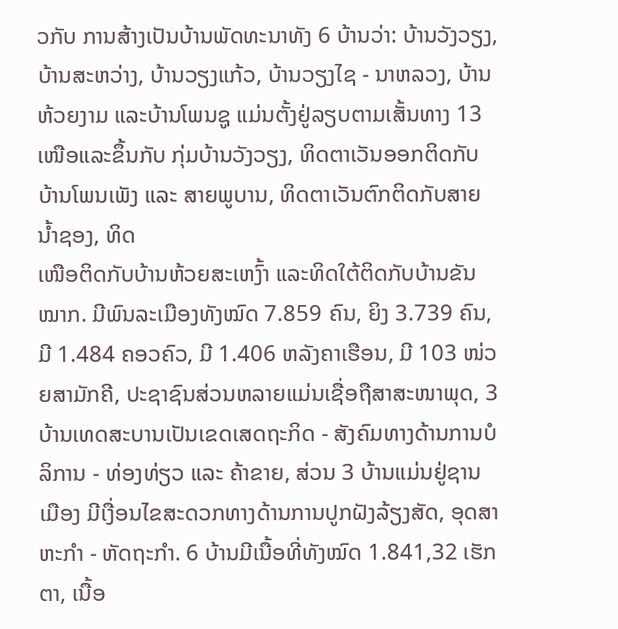ວກັບ ການສ້າງເປັນບ້ານພັດທະນາທັງ 6 ບ້ານວ່າ: ບ້ານວັງວຽງ, ບ້ານສະຫວ່າງ, ບ້ານວຽງແກ້ວ, ບ້ານວຽງໄຊ - ນາຫລວງ, ບ້ານຫ້ວຍງາມ ແລະບ້ານໂພນຊູ ແມ່ນຕັ້ງຢູ່ລຽບຕາມເສັ້ນທາງ 13 ເໜືອແລະຂຶ້ນກັບ ກຸ່ມບ້ານວັງວຽງ, ທິດຕາເວັນອອກຕິດກັບບ້ານໂພນເພັງ ແລະ ສາຍພູບານ, ທິດຕາເວັນຕົກຕິດກັບສາຍນ້ຳຊອງ, ທິດ
ເໜືອຕິດກັບບ້ານຫ້ວຍສະເຫງົ້າ ແລະທິດໃຕ້ຕິດກັບບ້ານຂັນໝາກ. ມີພົນລະເມືອງທັງໝົດ 7.859 ຄົນ, ຍິງ 3.739 ຄົນ, ມີ 1.484 ຄອວຄົວ, ມີ 1.406 ຫລັງຄາເຮືອນ, ມີ 103 ໜ່ວຍສາມັກຄີ, ປະຊາຊົນສ່ວນຫລາຍແມ່ນເຊື່ອຖືສາສະໜາພຸດ, 3 ບ້ານເທດສະບານເປັນເຂດເສດຖະກິດ - ສັງຄົມທາງດ້ານການບໍລິການ - ທ່ອງທ່ຽວ ແລະ ຄ້າຂາຍ, ສ່ວນ 3 ບ້ານແມ່ນຢູ່ຊານເມືອງ ມີເງື່ອນໄຂສະດວກທາງດ້ານການປູກຝັງລ້ຽງສັດ, ອຸດສາຫະກຳ - ຫັດຖະກຳ. 6 ບ້ານມີເນື້ອທີ່ທັງໝົດ 1.841,32 ເຮັກຕາ, ເນື້ອ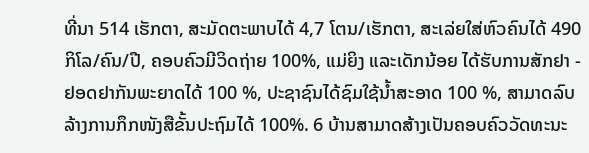ທີ່ນາ 514 ເຮັກຕາ, ສະມັດຕະພາບໄດ້ 4,7 ໂຕນ/ເຮັກຕາ, ສະເລ່ຍໃສ່ຫົວຄົນໄດ້ 490 ກິໂລ/ຄົນ/ປີ, ຄອບຄົວມີວິດຖ່າຍ 100%, ແມ່ຍິງ ແລະເດັກນ້ອຍ ໄດ້ຮັບການສັກຢາ - ຢອດຢາກັນພະຍາດໄດ້ 100 %, ປະຊາຊົນໄດ້ຊົມໃຊ້ນ້ຳສະອາດ 100 %, ສາມາດລົບລ້າງການກຶກໜັງສືຂັ້ນປະຖົມໄດ້ 100%. 6 ບ້ານສາມາດສ້າງເປັນຄອບຄົວວັດທະນະ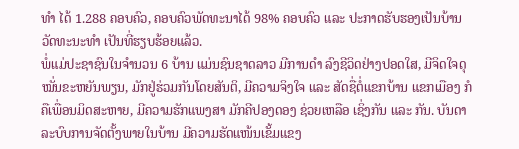ທຳ ໄດ້ 1.288 ຄອບຄົວ, ຄອບຄົວພັດທະນາໄດ້ 98% ຄອບຄົວ ແລະ ປະກາດຮັບຮອງເປັນບ້ານວັດທະນະທຳ ເປັນທີ່ຮຽບຮ້ອຍແລ້ວ.
ພໍ່ແມ່ປະຊາຊົນໃນຈຳນວນ 6 ບ້ານ ແມ່ນຊົນຊາດລາວ ມີການດຳ ລົງຊີວິດຢ່າງປອດໃສ, ມີຈິດໃຈດຸໝັ່ນຂະຫຍັນພຽນ, ມັກຢູ່ຮ່ວມກັນໂດຍສັນຕິ, ມີຄວາມຈິງໃຈ ແລະ ສັດຊື່ຕໍ່ແຂກບ້ານ ແຂກເມືອງ ກໍຄືເພື່ອນມິດສະຫາຍ, ມີຄວາມຮັກແພງສາ ມັກຄີປອງດອງ ຊ່ວຍເຫລືອ ເຊິ່ງກັນ ແລະ ກັນ. ບັນດາລະບົບການຈັດຕັ້ງພາຍໃນບ້ານ ມີຄວາມຮັດແໜ້ນເຂັ້ມແຂງ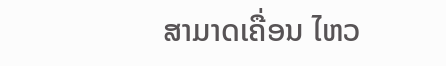ສາມາດເຄື່ອນ ໄຫວ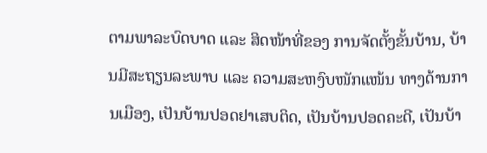ຕາມພາລະບົດບາດ ແລະ ສິດໜ້າທີ່ຂອງ ການຈັດຕັ້ງຂັ້ນບ້ານ, ບ້ານມີສະຖຽນລະພາບ ແລະ ຄວາມສະຫງົບໜັກແໜ້ນ ທາງດ້ານການເມືອງ, ເປັນບ້ານປອດຢາເສບຕິດ, ເປັນບ້ານປອດຄະດີ, ເປັນບ້າ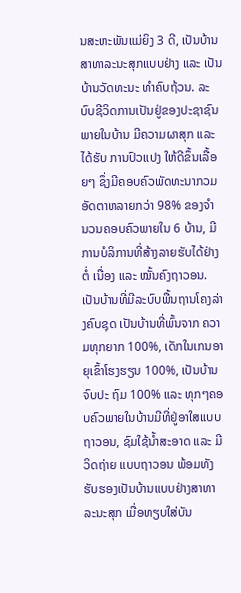ນສະຫະພັນແມ່ຍິງ 3 ດີ, ເປັນບ້ານສາທາລະນະສຸກແບບຢ່າງ ແລະ ເປັນບ້ານວັດທະນະ ທຳຄົບຖ້ວນ. ລະບົບຊີວິດການເປັນຢູ່ຂອງປະຊາຊົນພາຍໃນບ້ານ ມີຄວາມຜາສຸກ ແລະ ໄດ້ຮັບ ການປົວແປງ ໃຫ້ດີຂຶ້ນເລື້ອຍໆ ຊຶ່ງມີຄອບຄົວພັດທະນາກວມອັດຕາຫລາຍກວ່າ 98% ຂອງຈຳ ນວນຄອບຄົວພາຍໃນ 6 ບ້ານ, ມີ ການບໍລິການທີ່ສ້າງລາຍຮັບໄດ້ຢ່າງຕໍ່ ເນື່ອງ ແລະ ໝັ້ນຄົງຖາວອນ. ເປັນບ້ານທີ່ມີລະບົບພື້ນຖານໂຄງລ່າງຄົບຊຸດ ເປັນບ້ານທີ່ພົ້ນຈາກ ຄວາມທຸກຍາກ 100%, ເດັກໃນເກນອາຍຸເຂົ້າໂຮງຮຽນ 100%, ເປັນບ້ານຈົບປະ ຖົມ 100% ແລະ ທຸກໆຄອບຄົວພາຍໃນບ້ານມີທີ່ຢູ່ອາໃສແບບຖາວອນ, ຊົມໃຊ້ນ້ຳສະອາດ ແລະ ມີວິດຖ່າຍ ແບບຖາວອນ ພ້ອມທັງຮັບຮອງເປັນບ້ານແບບຢ່າງສາທາລະນະສຸກ ເມື່ອທຽບໃສ່ບັນ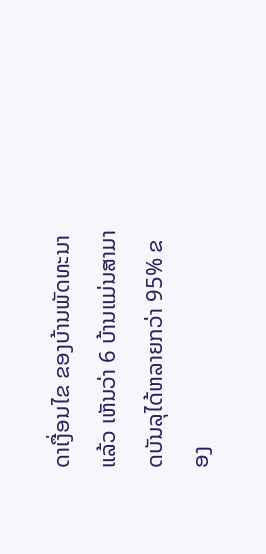ດາເງື່ອນໄຂ ຂອງບ້ານພັດທະນາແລ້ວ ເຫັນວ່າ 6 ບ້ານແມ່ນສາມາດບັນລຸໄດ້ຫລາຍກວ່າ 95% ຂອງ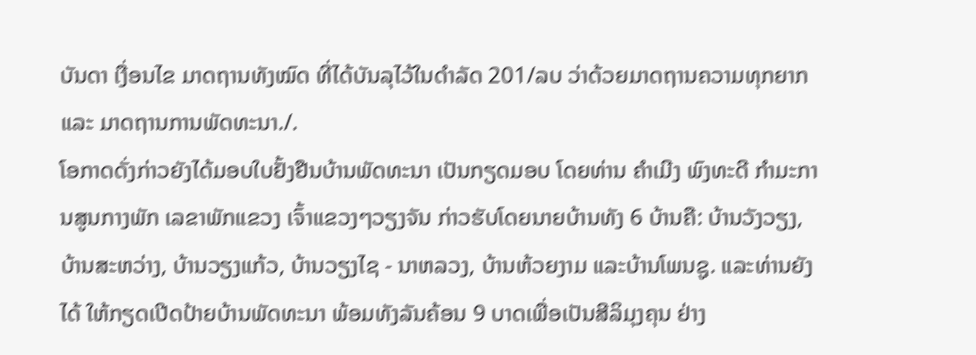ບັນດາ ເງື່ອນໄຂ ມາດຖານທັງໝົດ ທີ່ໄດ້ບັນລຸໄວ້ໃນດຳລັດ 201/ລບ ວ່າດ້ວຍມາດຖານຄວາມທຸກຍາກ ແລະ ມາດຖານການພັດທະນາ./.
ໂອກາດດັ່ງກ່າວຍັງໄດ້ມອບໃບຢັ້ງຢືນບ້ານພັດທະນາ ເປັນກຽດມອບ ໂດຍທ່ານ ຄຳເມີງ ພົງທະດີ ກຳມະການສູນກາງພັກ ເລຂາພັກແຂວງ ເຈົ້າແຂວງໆວຽງຈັນ ກ່າວຮັບໂດຍນາຍບ້ານທັງ 6 ບ້ານຄື: ບ້ານວັງວຽງ, ບ້ານສະຫວ່າງ, ບ້ານວຽງແກ້ວ, ບ້ານວຽງໄຊ - ນາຫລວງ, ບ້ານຫ້ວຍງາມ ແລະບ້ານໂພນຊູ. ແລະທ່ານຍັງໄດ້ ໃຫ້ກຽດເປີດປ້າຍບ້ານພັດທະນາ ພ້ອມທັງລັນຄ້ອນ 9 ບາດເພື່ອເປັນສີລິມຸງຄຸນ ຢ່າງ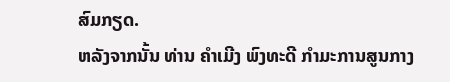ສົມກຽດ.
ຫລັງຈາກນັ້ນ ທ່ານ ຄຳເມີງ ພົງທະດີ ກຳມະການສູນກາງ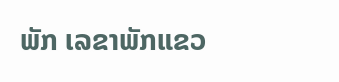ພັກ ເລຂາພັກແຂວ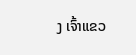ງ ເຈົ້າແຂວ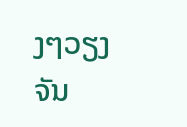ງໆວຽງຈັນ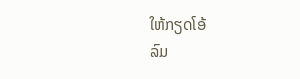ໃຫ້ກຽດໂອ້
ລົມ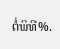ຕໍ່ພິທີ%.